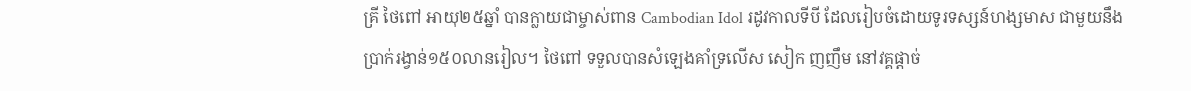គ្រី ថៃពៅ អាយុ២៥ឆ្នាំ បានក្លាយជាម្ចាស់ពាន Cambodian Idol រដូវកាលទីបី ដែលរៀបចំដោយទូរទស្សន៍ហង្សមាស ជាមួយនឹងប្រាក់រង្វាន់១៥០លានរៀល។ ថៃពៅ ទទួលបានសំឡេងគាំទ្រលើស សៀក ញញឹម នៅវគ្គផ្តាច់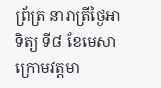ព្រ័ត្រ នារាត្រីថ្ងៃអាទិត្យ ទី៨ ខែមេសា ក្រោមវត្តមា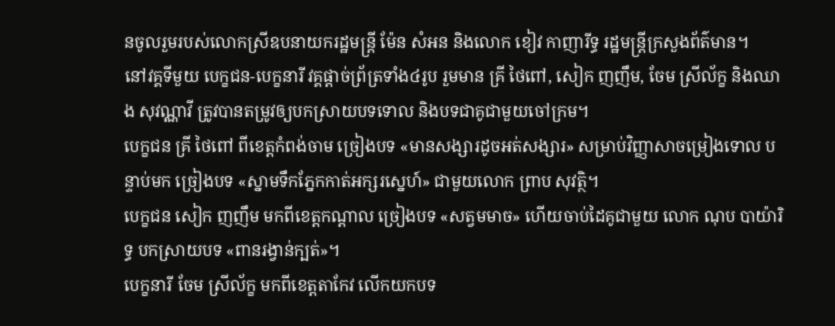នចូលរួមរបស់លោកស្រីឧបនាយករដ្ឋមន្ត្រី ម៉ែន សំអន និងលោក ខៀវ កាញារីទ្ធ រដ្ឋមន្ត្រីក្រសួងព័ត៌មាន។
នៅវគ្គទីមួយ បេក្ខជន-បេក្ខនារី វគ្គផ្តាច់ព្រ័ត្រទាំង៤រូប រួមមាន គ្រី ថៃពៅ, សៀក ញញឹម, ចែម ស្រីល័ក្ខ និងឈាង សុវណ្ណាវី ត្រូវបានតម្រូវឲ្យបកស្រាយបទទោល និងបទជាគូជាមួយចៅក្រម។
បេក្ខជន គ្រី ថៃពៅ ពីខេត្តកំពង់ចាម ច្រៀងបទ «មានសង្សារដូចអត់សង្សារ» សម្រាប់វិញ្ញាសាចម្រៀងទោល បន្ទាប់មក ច្រៀងបទ «ស្នាមទឹកភ្នែកកាត់អក្សរស្នេហ៍» ជាមួយលោក ព្រាប សុវត្ថិ។
បេក្ខជន សៀក ញញឹម មកពីខេត្តកណ្តាល ច្រៀងបទ «សត្វមមាច» ហើយចាប់ដៃគូជាមួយ លោក ណុប បាយ៉ារិទ្ធ បកស្រាយបទ «ពានរង្វាន់ក្បត់»។
បេក្ខនារី ចែម ស្រីល័ក្ខ មកពីខេត្តតាកែវ លើកយកបទ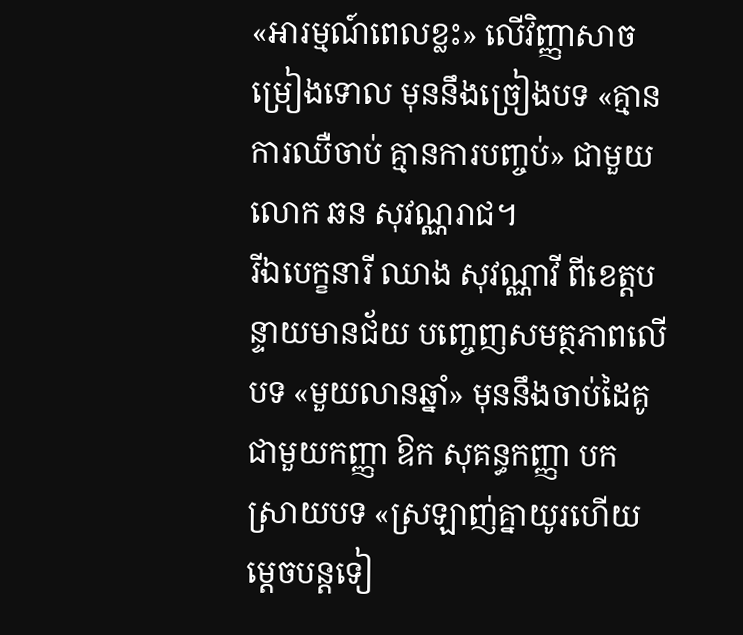«អារម្មណ៍ពេលខ្លះ» លើវិញ្ញាសាចម្រៀងទោល មុននឹងច្រៀងបទ «គ្មានការឈឺចាប់ គ្មានការបញ្ចប់» ជាមួយលោក ឆន សុវណ្ណរាជ។
រីឯបេក្ខនារី ឈាង សុវណ្ណាវី ពីខេត្តបន្ទាយមានជ័យ បញ្ចេញសមត្ថភាពលើបទ «មួយលានឆ្នាំ» មុននឹងចាប់ដៃគូជាមួយកញ្ញា ឱក សុគន្ធកញ្ញា បកស្រាយបទ «ស្រឡាញ់គ្នាយូរហើយ ម្តេចបន្តទៀ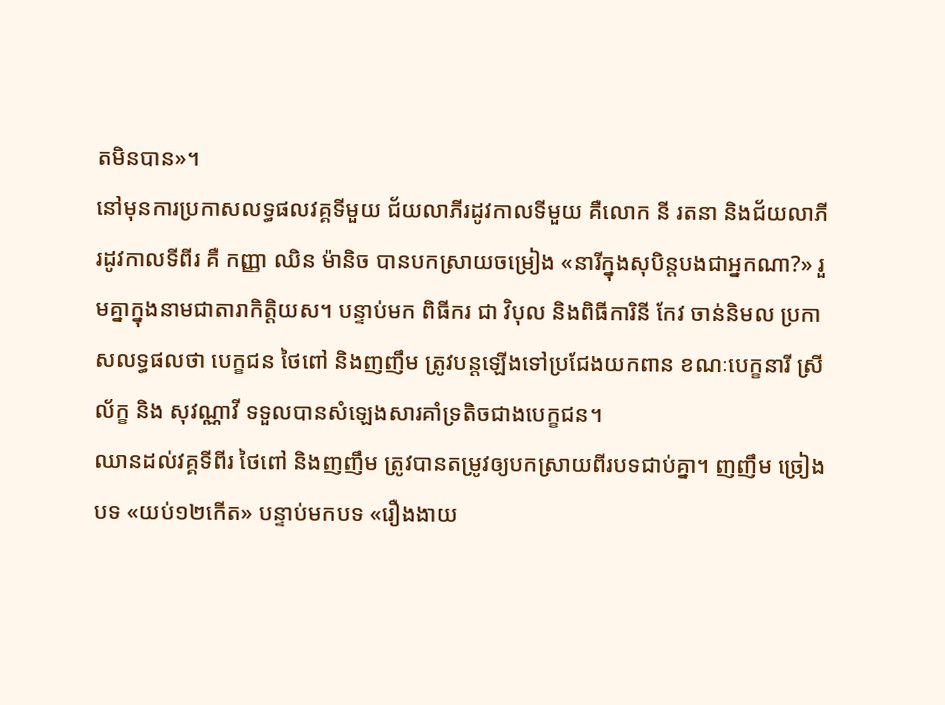តមិនបាន»។
នៅមុនការប្រកាសលទ្ធផលវគ្គទីមួយ ជ័យលាភីរដូវកាលទីមួយ គឺលោក នី រតនា និងជ័យលាភីរដូវកាលទីពីរ គឺ កញ្ញា ឈិន ម៉ានិច បានបកស្រាយចម្រៀង «នារីក្នុងសុបិន្តបងជាអ្នកណា?» រួមគ្នាក្នុងនាមជាតារាកិត្តិយស។ បន្ទាប់មក ពិធីករ ជា វិបុល និងពិធីការិនី កែវ ចាន់និមល ប្រកាសលទ្ធផលថា បេក្ខជន ថៃពៅ និងញញឹម ត្រូវបន្តឡើងទៅប្រជែងយកពាន ខណៈបេក្ខនារី ស្រីល័ក្ខ និង សុវណ្ណាវី ទទួលបានសំឡេងសារគាំទ្រតិចជាងបេក្ខជន។
ឈានដល់វគ្គទីពីរ ថៃពៅ និងញញឹម ត្រូវបានតម្រូវឲ្យបកស្រាយពីរបទជាប់គ្នា។ ញញឹម ច្រៀងបទ «យប់១២កើត» បន្ទាប់មកបទ «រឿងងាយ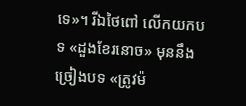ទេ»។ រីឯថៃពៅ លើកយកបទ «ដួងខែរនោច» មុននឹងច្រៀងបទ «ត្រូវម៉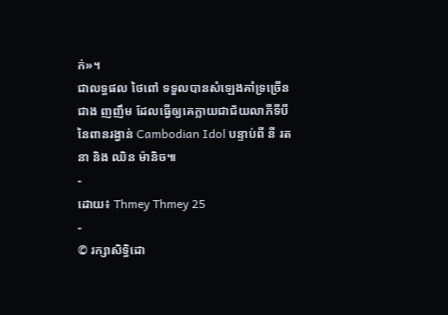ក់»។
ជាលទ្ធផល ថៃពៅ ទទួលបានសំឡេងគាំទ្រច្រើនជាង ញញឹម ដែលធ្វើឲ្យគេក្លាយជាជ័យលាភីទីបីនៃពានរង្វាន់ Cambodian Idol បន្ទាប់ពី នី រតនា និង ឈិន ម៉ានិច៕
-
ដោយ៖ Thmey Thmey 25
-
© រក្សាសិទ្ធិដោ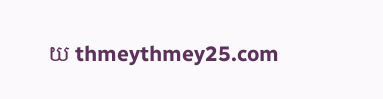យ thmeythmey25.com